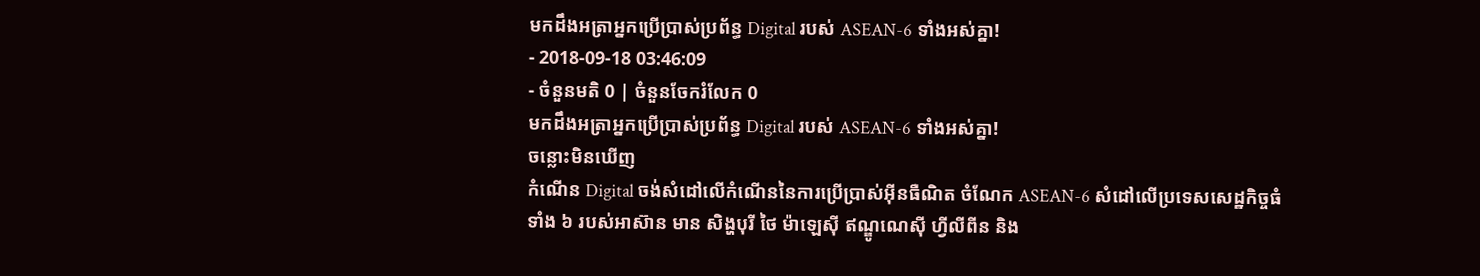មកដឹងអត្រាអ្នកប្រើប្រាស់ប្រព័ន្ធ Digital របស់ ASEAN-6 ទាំងអស់គ្នា!
- 2018-09-18 03:46:09
- ចំនួនមតិ 0 | ចំនួនចែករំលែក 0
មកដឹងអត្រាអ្នកប្រើប្រាស់ប្រព័ន្ធ Digital របស់ ASEAN-6 ទាំងអស់គ្នា!
ចន្លោះមិនឃើញ
កំណើន Digital ចង់សំដៅលើកំណើននៃការប្រើប្រាស់អ៊ីនធឺណិត ចំណែក ASEAN-6 សំដៅលើប្រទេសសេដ្ឋកិច្ចធំទាំង ៦ របស់អាស៊ាន មាន សិង្ហបុរី ថៃ ម៉ាឡេស៊ី ឥណ្ឌូណេស៊ី ហ្វីលីពីន និង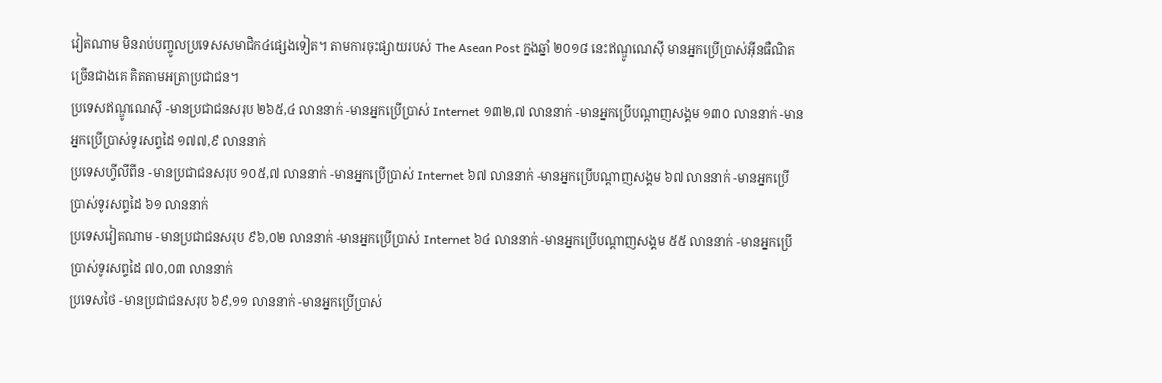វៀតណាម មិនរាប់បញ្ចូលប្រទេសសមាជិក៤ផ្សេងទៀត។ តាមការចុះផ្សាយរបស់ The Asean Post ក្នងឆ្នាំ ២០១៨ នេះឥណ្ឌូណេស៊ី មានអ្នកប្រើប្រាស់អ៊ីនធឺណិតច្រើនជាងគេ គិតតាមអត្រាប្រជាជន។
ប្រទេសឥណ្ឌូណេស៊ី -មានប្រជាជនសរុប ២៦៥,៤ លាននាក់ -មានអ្នកប្រើប្រាស់ Internet ១៣២,៧ លាននាក់ -មានអ្នកប្រើបណ្ដាញសង្គម ១៣០ លាននាក់ -មានអ្នកប្រើប្រាស់ទូរសព្ទដៃ ១៧៧,៩ លាននាក់
ប្រទេសហ្វីលីពីន -មានប្រជាជនសរុប ១០៥,៧ លាននាក់ -មានអ្នកប្រើប្រាស់ Internet ៦៧ លាននាក់ -មានអ្នកប្រើបណ្ដាញសង្គម ៦៧ លាននាក់ -មានអ្នកប្រើប្រាស់ទូរសព្ទដៃ ៦១ លាននាក់
ប្រទេសវៀតណាម -មានប្រជាជនសរុប ៩៦,០២ លាននាក់ -មានអ្នកប្រើប្រាស់ Internet ៦៤ លាននាក់ -មានអ្នកប្រើបណ្ដាញសង្គម ៥៥ លាននាក់ -មានអ្នកប្រើប្រាស់ទូរសព្ទដៃ ៧០,០៣ លាននាក់
ប្រទេសថៃ -មានប្រជាជនសរុប ៦៩,១១ លាននាក់ -មានអ្នកប្រើប្រាស់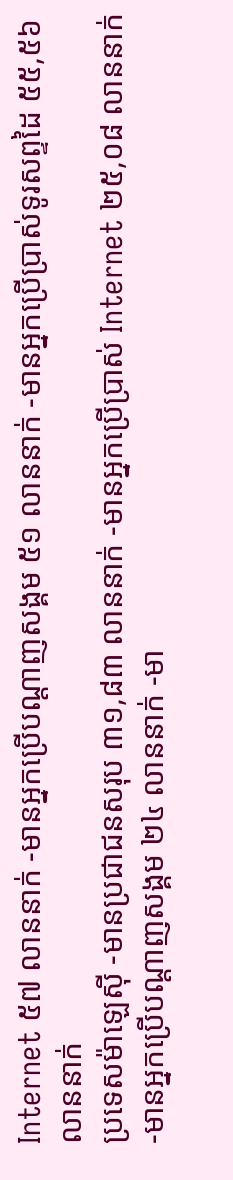Internet ៥៧ លាននាក់ -មានអ្នកប្រើបណ្ដាញសង្គម ៥១ លាននាក់ -មានអ្នកប្រើប្រាស់ទូរសព្ទដៃ ៥៥,៥៦ លាននាក់
ប្រទេសម៉ាឡេស៊ី -មានប្រជាជនសរុប ៣១,៨៣ លាននាក់ -មានអ្នកប្រើប្រាស់ Internet ២៥,០៨ លាននាក់ -មានអ្នកប្រើបណ្ដាញសង្គម ២៤ លាននាក់ -មា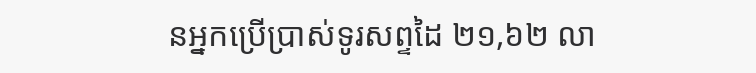នអ្នកប្រើប្រាស់ទូរសព្ទដៃ ២១,៦២ លា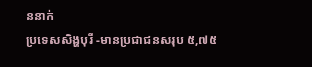ននាក់
ប្រទេសសិង្ហបុរី -មានប្រជាជនសរុប ៥,៧៥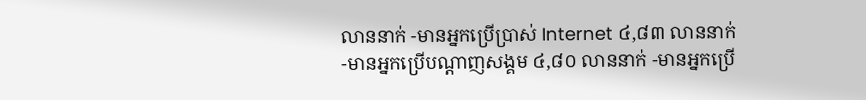លាននាក់ -មានអ្នកប្រើប្រាស់ Internet ៤,៨៣ លាននាក់ -មានអ្នកប្រើបណ្ដាញសង្គម ៤,៨០ លាននាក់ -មានអ្នកប្រើ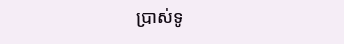ប្រាស់ទូ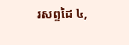រសព្ទដៃ ៤,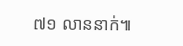៧១ លាននាក់៕